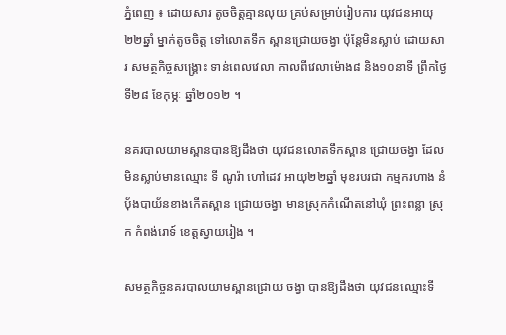ភ្នំពេញ ៖ ដោយសារ តូចចិត្ដគ្មានលុយ គ្រប់សម្រាប់រៀបការ យុវជនអាយុ២២ឆ្នាំ ម្នាក់តូចចិត្ដ ទៅលោតទឹក ស្ពានជ្រោយចង្វា ប៉ុន្ដែមិនស្លាប់ ដោយសារ សមត្ថកិច្ចសង្គ្រោះ ទាន់ពេលវេលា កាលពីវេលាម៉ោង៨ និង១០នាទី ព្រឹកថ្ងៃទី២៨ ខែកុម្ភៈ ឆ្នាំ២០១២ ។

នគរបាលយាមស្ពានបានឱ្យដឹងថា យុវជនលោតទឹកស្ពាន ជ្រោយចង្វា ដែល មិនស្លាប់មានឈ្មោះ ទី ណូរ៉ា ហៅដេវ អាយុ២២ឆ្នាំ មុខរបរជា កម្មករហាង នំប៉័ងបាយ័នខាងកើតស្ពាន ជ្រោយចង្វា មានស្រុកកំណើតនៅឃុំ ព្រះពន្លា ស្រុក កំពង់រោទ៍ ខេត្ដស្វាយរៀង ។

សមត្ថកិច្ចនគរបាលយាមស្ពានជ្រោយ ចង្វា បានឱ្យដឹងថា យុវជនឈ្មោះទី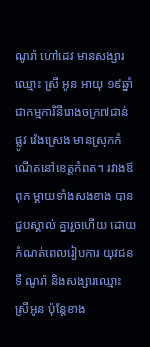ណូរ៉ា ហៅដេវ មានសង្សារឈ្មោះ ស្រី អូន អាយុ ១៩ឆ្នាំ ជាកម្មការិនីរោងចក្រ៧ជាន់ ផ្លូវ វ៉េងស្រេង មានស្រុកកំណើតនៅខេត្ដកំពត។ រវាងឪពុក ម្ដាយទាំងសងខាង បានជួបស្គាល់ គ្នារួចហើយ ដោយកំណត់ពេលរៀបការ យុវជនទី ណូរ៉ា និងសង្សារឈ្មោះ ស្រីអូន ប៉ុន្ដែខាង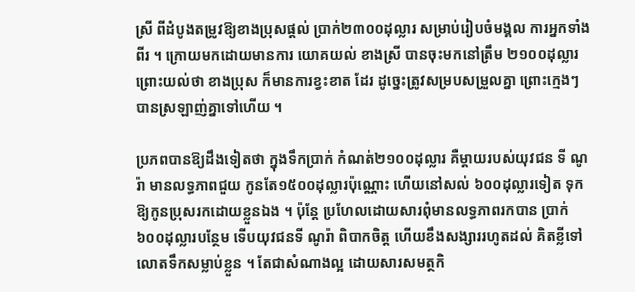ស្រី ពីដំបូងតម្រូវឱ្យខាងប្រុសផ្ដល់ ប្រាក់២៣០០ដុល្លារ សម្រាប់រៀបចំមង្គល ការអ្នកទាំងពីរ ។ ក្រោយមកដោយមានការ យោគយល់ ខាងស្រី បានចុះមកនៅត្រឹម ២១០០ដុល្លារ ព្រោះយល់ថា ខាងប្រុស ក៏មានការខ្វះខាត ដែរ ដូច្នេះត្រូវសម្របសម្រួលគ្នា ព្រោះក្មេងៗ បានស្រឡាញ់គ្នាទៅហើយ ។

ប្រភពបានឱ្យដឹងទៀតថា ក្នុងទឹកប្រាក់ កំណត់២១០០ដុល្លារ គឺម្ដាយរបស់យុវជន ទី ណូរ៉ា មានលទ្ធភាពជួយ កូនតែ១៥០០ដុល្លារប៉ុណ្ណោះ ហើយនៅសល់ ៦០០ដុល្លារទៀត ទុកឱ្យកូនប្រុសរកដោយខ្លួនឯង ។ ប៉ុន្ដែ ប្រហែលដោយសារពុំមានលទ្ធភាពរកបាន ប្រាក់ ៦០០ដុល្លារបន្ថែម ទើបយុវជនទី ណូរ៉ា ពិបាកចិត្ដ ហើយខឹងសង្សាររហូតដល់ គិតខ្លីទៅលោតទឹកសម្លាប់ខ្លួន ។ តែជាសំណាងល្អ ដោយសារសមត្ថកិ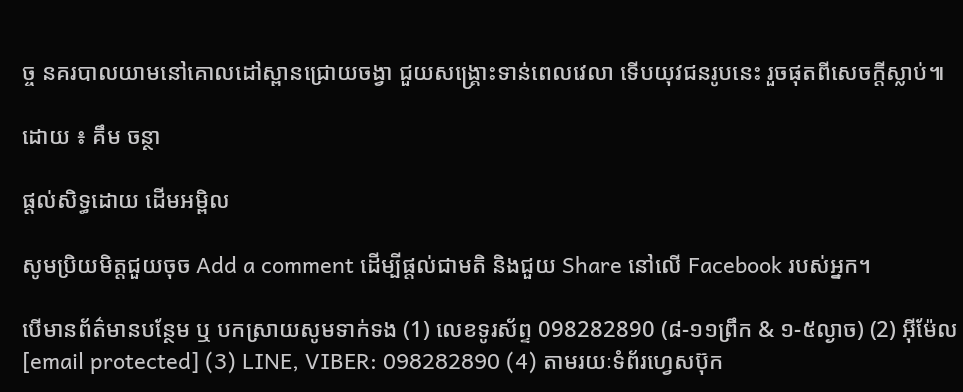ច្ច នគរបាលយាមនៅគោលដៅស្ពានជ្រោយចង្វា ជួយសង្គ្រោះទាន់ពេលវេលា ទើបយុវជនរូបនេះ រួចផុតពីសេចក្ដីស្លាប់៕

ដោយ ៖ គឹម ចន្ថា

ផ្តល់សិទ្ធដោយ ដើមអម្ពិល

សូមប្រិយមិត្តជួយចុច Add a comment ដើម្បីផ្តល់ជាមតិ និងជួយ Share នៅលើ Facebook របស់អ្នក។

បើមានព័ត៌មានបន្ថែម ឬ បកស្រាយសូមទាក់ទង (1) លេខទូរស័ព្ទ 098282890 (៨-១១ព្រឹក & ១-៥ល្ងាច) (2) អ៊ីម៉ែល [email protected] (3) LINE, VIBER: 098282890 (4) តាមរយៈទំព័រហ្វេសប៊ុក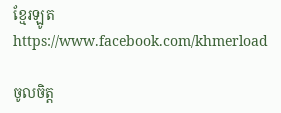ខ្មែរឡូត https://www.facebook.com/khmerload

ចូលចិត្ត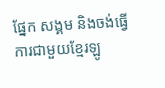ផ្នែក សង្គម និងចង់ធ្វើការជាមួយខ្មែរឡូ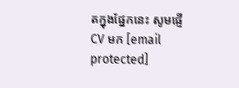តក្នុងផ្នែកនេះ សូមផ្ញើ CV មក [email protected]